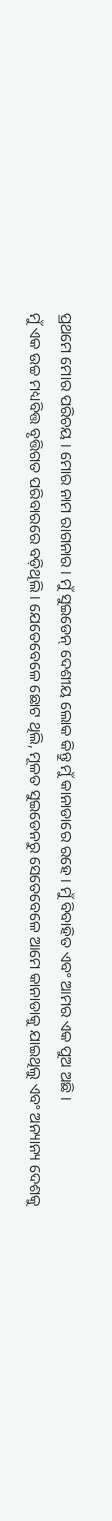ପ୍ରଥମେ ମୋର ପରିଚୟ । ମୋର ନାମ ରାଗନାର । ମୁଁ ସୁଇଡେନ୍ ଦେଶୀୟ ଲୋକ କିନ୍ତୁ ମୁଁ କାନାଡାରେ ରହେ । ମୁଁ ବିବାହିତ ଏବଂ ଆମର ଏକ ପୁଅ ଅଛି ।
ମୁଁ ଏକ ଉଚ୍ଚ ମଧ୍ୟବିତ୍ତ ବୃତ୍ତିଗତ ପରିବାରରେ ବଡ଼ିଥିଲି । ଯେତେବେଳେ ଛୋଟ ଥିଲି, ମୂଳତ ସୁଇଡେନରୁ ସେତେବେଳେ ଆମେ କାନାଡାକୁ ଯାଇଥିଲୁ ଏବଂ ଅନ୍ୟାନ୍ୟ ଦେଶକୁ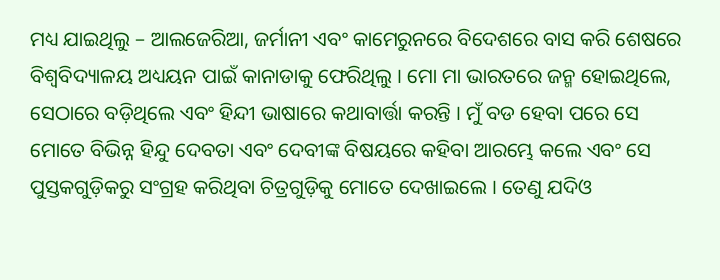ମଧ୍ୟ ଯାଇଥିଲୁ – ଆଲଜେରିଆ, ଜର୍ମାନୀ ଏବଂ କାମେରୁନରେ ବିଦେଶରେ ବାସ କରି ଶେଷରେ ବିଶ୍ୱବିଦ୍ୟାଳୟ ଅଧ୍ୟୟନ ପାଇଁ କାନାଡାକୁ ଫେରିଥିଲୁ । ମୋ ମା ଭାରତରେ ଜନ୍ମ ହୋଇଥିଲେ, ସେଠାରେ ବଡ଼ିଥିଲେ ଏବଂ ହିନ୍ଦୀ ଭାଷାରେ କଥାବାର୍ତ୍ତା କରନ୍ତି । ମୁଁ ବଡ ହେବା ପରେ ସେ ମୋତେ ବିଭିନ୍ନ ହିନ୍ଦୁ ଦେବତା ଏବଂ ଦେବୀଙ୍କ ବିଷୟରେ କହିବା ଆରମ୍ଭେ କଲେ ଏବଂ ସେ ପୁସ୍ତକଗୁଡ଼ିକରୁ ସଂଗ୍ରହ କରିଥିବା ଚିତ୍ରଗୁଡ଼ିକୁ ମୋତେ ଦେଖାଇଲେ । ତେଣୁ ଯଦିଓ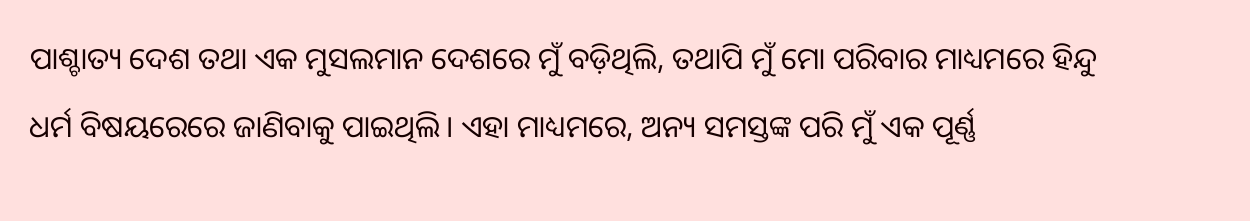ପାଶ୍ଚାତ୍ୟ ଦେଶ ତଥା ଏକ ମୁସଲମାନ ଦେଶରେ ମୁଁ ବଡ଼ିଥିଲି, ତଥାପି ମୁଁ ମୋ ପରିବାର ମାଧ୍ୟମରେ ହିନ୍ଦୁ ଧର୍ମ ବିଷୟରେରେ ଜାଣିବାକୁ ପାଇଥିଲି। ଏହା ମାଧ୍ୟମରେ, ଅନ୍ୟ ସମସ୍ତଙ୍କ ପରି ମୁଁ ଏକ ପୂର୍ଣ୍ଣ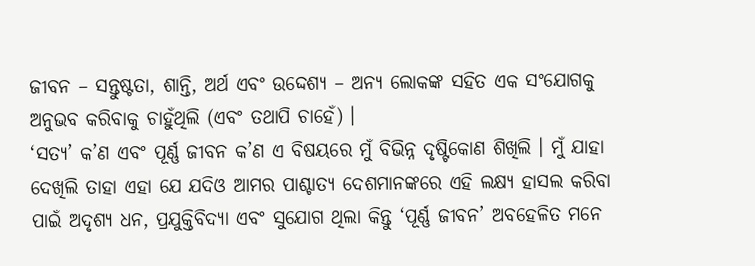ଜୀବନ – ସନ୍ତୁଷ୍ଟତା, ଶାନ୍ତି, ଅର୍ଥ ଏବଂ ଉଦ୍ଦେଶ୍ୟ – ଅନ୍ୟ ଲୋକଙ୍କ ସହିତ ଏକ ସଂଯୋଗକୁ ଅନୁଭବ କରିବାକୁ ଚାହୁଁଥିଲି (ଏବଂ ତଥାପି ଚାହେଁ) ।
‘ସତ୍ୟ’ କ’ଣ ଏବଂ ପୂର୍ଣ୍ଣ ଜୀବନ କ’ଣ ଏ ବିଷୟରେ ମୁଁ ବିଭିନ୍ନ ଦୃଷ୍ଟିକୋଣ ଶିଖିଲି । ମୁଁ ଯାହା ଦେଖିଲି ତାହା ଏହା ଯେ ଯଦିଓ ଆମର ପାଶ୍ଚାତ୍ୟ ଦେଶମାନଙ୍କରେ ଏହି ଲକ୍ଷ୍ୟ ହାସଲ କରିବା ପାଇଁ ଅଦୃଶ୍ୟ ଧନ, ପ୍ରଯୁକ୍ତିବିଦ୍ୟା ଏବଂ ସୁଯୋଗ ଥିଲା କିନ୍ତୁ ‘ପୂର୍ଣ୍ଣ ଜୀବନ’ ଅବହେଳିତ ମନେ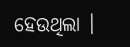ହେଉଥିଲା ।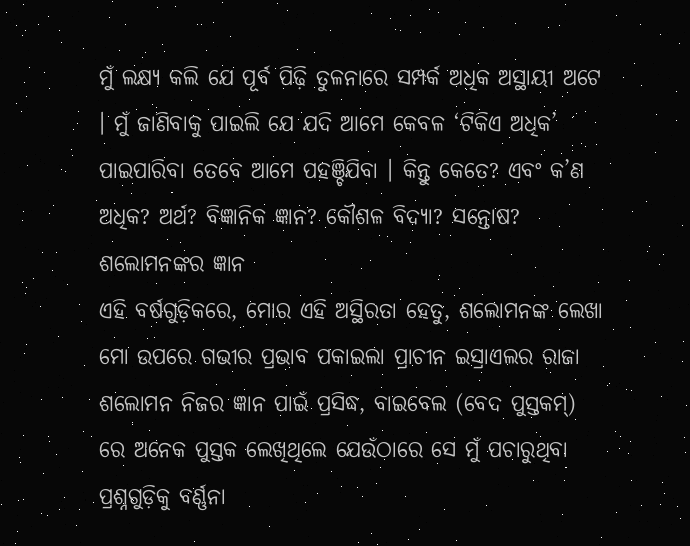ମୁଁ ଲକ୍ଷ୍ୟ କଲି ଯେ ପୂର୍ବ ପିଢ଼ି ତୁଳନାରେ ସମ୍ପର୍କ ଅଧିକ ଅସ୍ଥାୟୀ ଅଟେ । ମୁଁ ଜାଣିବାକୁ ପାଇଲି ଯେ ଯଦି ଆମେ କେବଳ ‘ଟିକିଏ ଅଧିକ’ ପାଇପାରିବା ତେବେ ଆମେ ପହଞ୍ଚିଯିବା । କିନ୍ତୁ କେତେ? ଏବଂ କ’ଣ ଅଧିକ? ଅର୍ଥ? ବିଜ୍ଞାନିକ ଜ୍ଞାନ? କୌଶଳ ବିଦ୍ୟା? ସନ୍ତୋଷ?
ଶଲୋମନଙ୍କର ଜ୍ଞାନ
ଏହି ବର୍ଷଗୁଡ଼ିକରେ, ମୋର ଏହି ଅସ୍ଥିରତା ହେତୁ, ଶଲୋମନଙ୍କ ଲେଖା ମୋ ଉପରେ ଗଭୀର ପ୍ରଭାବ ପକାଇଲା ପ୍ରାଚୀନ ଇସ୍ରାଏଲର ରାଜା ଶଲୋମନ ନିଜର ଜ୍ଞାନ ପାଇଁ ପ୍ରସିଦ୍ଧ, ବାଇବେଲ (ବେଦ ପୁସ୍ତକମ୍) ରେ ଅନେକ ପୁସ୍ତକ ଲେଖିଥିଲେ ଯେଉଁଠାରେ ସେ ମୁଁ ପଚାରୁଥିବା ପ୍ରଶ୍ନଗୁଡ଼ିକୁ ବର୍ଣ୍ଣନା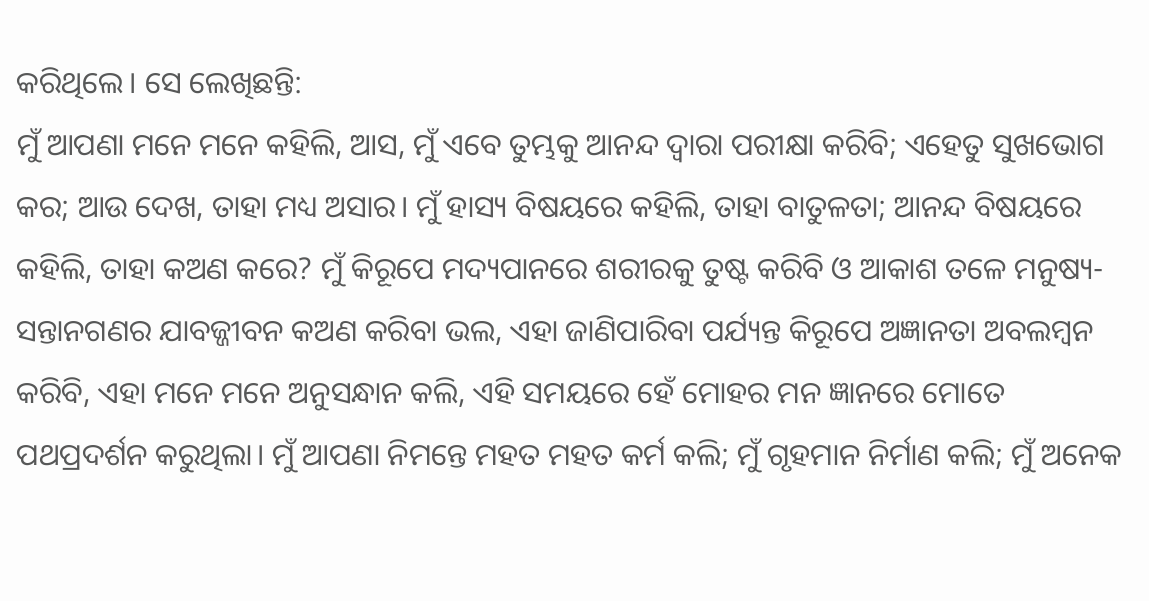କରିଥିଲେ। ସେ ଲେଖିଛନ୍ତି:
ମୁଁ ଆପଣା ମନେ ମନେ କହିଲି, ଆସ, ମୁଁ ଏବେ ତୁମ୍ଭକୁ ଆନନ୍ଦ ଦ୍ଵାରା ପରୀକ୍ଷା କରିବି; ଏହେତୁ ସୁଖଭୋଗ କର; ଆଉ ଦେଖ, ତାହା ମଧ୍ୟ ଅସାର। ମୁଁ ହାସ୍ୟ ବିଷୟରେ କହିଲି, ତାହା ବାତୁଳତା; ଆନନ୍ଦ ବିଷୟରେ କହିଲି, ତାହା କଅଣ କରେ? ମୁଁ କିରୂପେ ମଦ୍ୟପାନରେ ଶରୀରକୁ ତୁଷ୍ଟ କରିବି ଓ ଆକାଶ ତଳେ ମନୁଷ୍ୟ-ସନ୍ତାନଗଣର ଯାବଜ୍ଜୀବନ କଅଣ କରିବା ଭଲ, ଏହା ଜାଣିପାରିବା ପର୍ଯ୍ୟନ୍ତ କିରୂପେ ଅଜ୍ଞାନତା ଅବଲମ୍ଵନ କରିବି, ଏହା ମନେ ମନେ ଅନୁସନ୍ଧାନ କଲି, ଏହି ସମୟରେ ହେଁ ମୋହର ମନ ଜ୍ଞାନରେ ମୋତେ ପଥପ୍ରଦର୍ଶନ କରୁଥିଲା। ମୁଁ ଆପଣା ନିମନ୍ତେ ମହତ ମହତ କର୍ମ କଲି; ମୁଁ ଗୃହମାନ ନିର୍ମାଣ କଲି; ମୁଁ ଅନେକ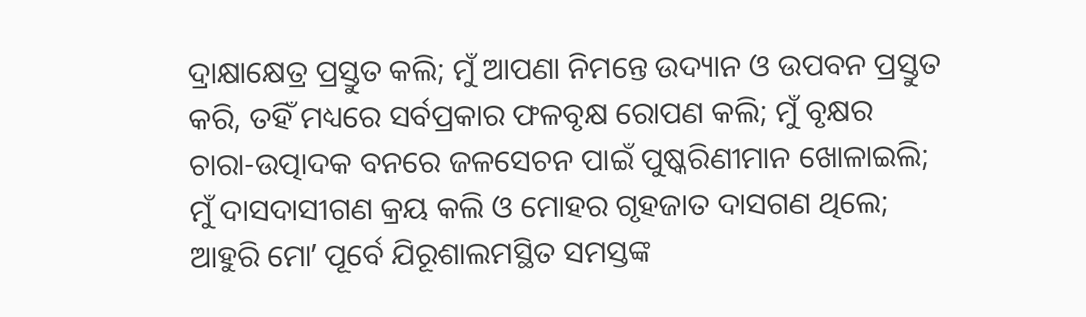ଦ୍ରାକ୍ଷାକ୍ଷେତ୍ର ପ୍ରସ୍ତୁତ କଲି; ମୁଁ ଆପଣା ନିମନ୍ତେ ଉଦ୍ୟାନ ଓ ଉପବନ ପ୍ରସ୍ତୁତ କରି, ତହିଁ ମଧ୍ୟରେ ସର୍ବପ୍ରକାର ଫଳବୃକ୍ଷ ରୋପଣ କଲି; ମୁଁ ବୃକ୍ଷର ଚାରା-ଉତ୍ପାଦକ ବନରେ ଜଳସେଚନ ପାଇଁ ପୁଷ୍କରିଣୀମାନ ଖୋଳାଇଲି; ମୁଁ ଦାସଦାସୀଗଣ କ୍ରୟ କଲି ଓ ମୋହର ଗୃହଜାତ ଦାସଗଣ ଥିଲେ; ଆହୁରି ମୋʼ ପୂର୍ବେ ଯିରୂଶାଲମସ୍ଥିତ ସମସ୍ତଙ୍କ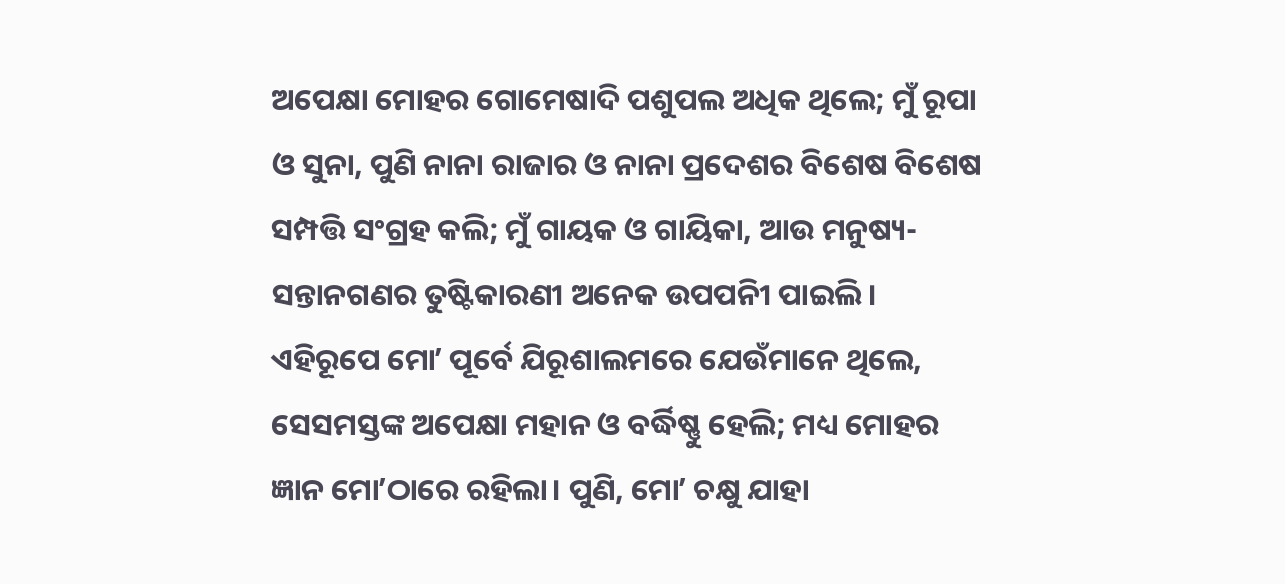ଅପେକ୍ଷା ମୋହର ଗୋମେଷାଦି ପଶୁପଲ ଅଧିକ ଥିଲେ; ମୁଁ ରୂପା ଓ ସୁନା, ପୁଣି ନାନା ରାଜାର ଓ ନାନା ପ୍ରଦେଶର ବିଶେଷ ବିଶେଷ ସମ୍ପତ୍ତି ସଂଗ୍ରହ କଲି; ମୁଁ ଗାୟକ ଓ ଗାୟିକା, ଆଉ ମନୁଷ୍ୟ-ସନ୍ତାନଗଣର ତୁଷ୍ଟିକାରଣୀ ଅନେକ ଉପପନିୀ ପାଇଲି। ଏହିରୂପେ ମୋʼ ପୂର୍ବେ ଯିରୂଶାଲମରେ ଯେଉଁମାନେ ଥିଲେ, ସେସମସ୍ତଙ୍କ ଅପେକ୍ଷା ମହାନ ଓ ବର୍ଦ୍ଧିଷ୍ଣୁ ହେଲି; ମଧ୍ୟ ମୋହର ଜ୍ଞାନ ମୋʼଠାରେ ରହିଲା। ପୁଣି, ମୋʼ ଚକ୍ଷୁ ଯାହା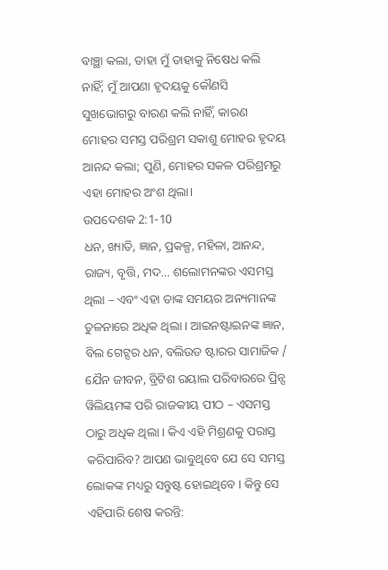ବାଞ୍ଛା କଲା, ତାହା ମୁଁ ତାହାକୁ ନିଷେଧ କଲି ନାହିଁ; ମୁଁ ଆପଣା ହୃଦୟକୁ କୌଣସି ସୁଖଭୋଗରୁ ବାରଣ କଲି ନାହିଁ, କାରଣ ମୋହର ସମସ୍ତ ପରିଶ୍ରମ ସକାଶୁ ମୋହର ହୃଦୟ ଆନନ୍ଦ କଲା; ପୁଣି, ମୋହର ସକଳ ପରିଶ୍ରମରୁ ଏହା ମୋହର ଅଂଶ ଥିଲା।
ଉପଦେଶକ 2:1-10
ଧନ, ଖ୍ୟାତି, ଜ୍ଞାନ, ପ୍ରକଳ୍ପ, ମହିଳା, ଆନନ୍ଦ, ରାଜ୍ୟ, ବୃତ୍ତି, ମଦ… ଶଲୋମନଙ୍କର ଏସମସ୍ତ ଥିଲା – ଏବଂ ଏହା ତାଙ୍କ ସମୟର ଅନ୍ୟମାନଙ୍କ ତୁଳନାରେ ଅଧିକ ଥିଲା । ଆଇନଷ୍ଟାଇନଙ୍କ ଜ୍ଞାନ, ବିଲ ଗେଟ୍ସର ଧନ, ବଲିଉଡ ଷ୍ଟାରର ସାମାଜିକ / ଯୈନ ଜୀବନ, ବ୍ରିଟିଶ ରୟାଲ ପରିବାରରେ ପ୍ରିନ୍ସ ୱିଲିୟମଙ୍କ ପରି ରାଜକୀୟ ପୀଠ – ଏସମସ୍ତ ଠାରୁ ଅଧିକ ଥିଲା । କିଏ ଏହି ମିଶ୍ରଣକୁ ପରାସ୍ତ କରିପାରିବ? ଆପଣ ଭାବୁଥିବେ ଯେ ସେ ସମସ୍ତ ଲୋକଙ୍କ ମଧ୍ୟରୁ ସନ୍ତୁଷ୍ଟ ହୋଇଥିବେ । କିନ୍ତୁ ସେ ଏହିପାରି ଶେଷ କରନ୍ତି: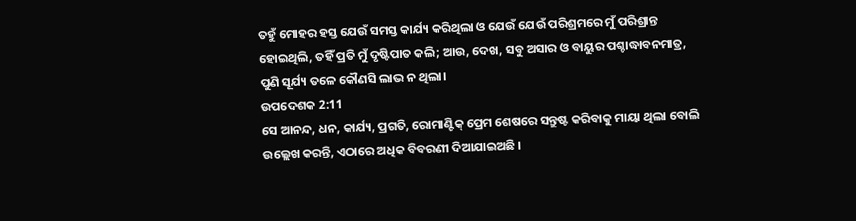ତହୁଁ ମୋହର ହସ୍ତ ଯେଉଁ ସମସ୍ତ କାର୍ଯ୍ୟ କରିଥିଲା ଓ ଯେଉଁ ଯେଉଁ ପରିଶ୍ରମରେ ମୁଁ ପରିଶ୍ରାନ୍ତ ହୋଇଥିଲି, ତହିଁ ପ୍ରତି ମୁଁ ଦୃଷ୍ଟିପାତ କଲି; ଆଉ, ଦେଖ, ସବୁ ଅସାର ଓ ବାୟୁର ପଶ୍ଚାଦ୍ଧାବନମାତ୍ର, ପୁଣି ସୂର୍ଯ୍ୟ ତଳେ କୌଣସି ଲାଭ ନ ଥିଲା।
ଉପଦେଶକ 2:11
ସେ ଆନନ୍ଦ, ଧନ, କାର୍ଯ୍ୟ, ପ୍ରଗତି, ରୋମାଣ୍ଟିକ୍ ପ୍ରେମ ଶେଷରେ ସନ୍ତୁଷ୍ଟ କରିବାକୁ ମାୟା ଥିଲା ବୋଲି ଉଲ୍ଲେଖ କରନ୍ତି, ଏଠାରେ ଅଧିକ ବିବରଣୀ ଦିଆଯାଇଅଛି ।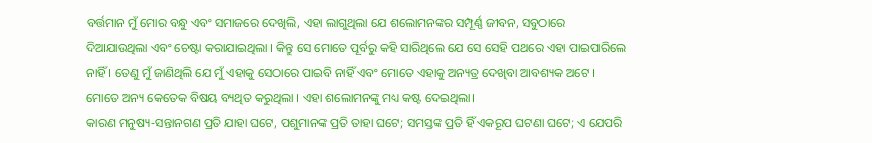ବର୍ତ୍ତମାନ ମୁଁ ମୋର ବନ୍ଧୁ ଏବଂ ସମାଜରେ ଦେଖିଲି, ଏହା ଲାଗୁଥିଲା ଯେ ଶଲୋମନଙ୍କର ସମ୍ପୂର୍ଣ୍ଣ ଜୀବନ, ସବୁଠାରେ ଦିଆଯାଉଥିଲା ଏବଂ ଚେଷ୍ଟା କରାଯାଇଥିଲା । କିନ୍ତୁ ସେ ମୋତେ ପୂର୍ବରୁ କହି ସାରିଥିଲେ ଯେ ସେ ସେହି ପଥରେ ଏହା ପାଇପାରିଲେ ନାହିଁ । ତେଣୁ ମୁଁ ଜାଣିଥିଲି ଯେ ମୁଁ ଏହାକୁ ସେଠାରେ ପାଇବି ନାହିଁ ଏବଂ ମୋତେ ଏହାକୁ ଅନ୍ୟତ୍ର ଦେଖିବା ଆବଶ୍ୟକ ଅଟେ ।
ମୋତେ ଅନ୍ୟ କେତେକ ବିଷୟ ବ୍ୟଥିତ କରୁଥିଲା । ଏହା ଶଲୋମନଙ୍କୁ ମଧ୍ୟ କଷ୍ଟ ଦେଇଥିଲା।
କାରଣ ମନୁଷ୍ୟ-ସନ୍ତାନଗଣ ପ୍ରତି ଯାହା ଘଟେ, ପଶୁମାନଙ୍କ ପ୍ରତି ତାହା ଘଟେ; ସମସ୍ତଙ୍କ ପ୍ରତି ହିଁ ଏକରୂପ ଘଟଣା ଘଟେ; ଏ ଯେପରି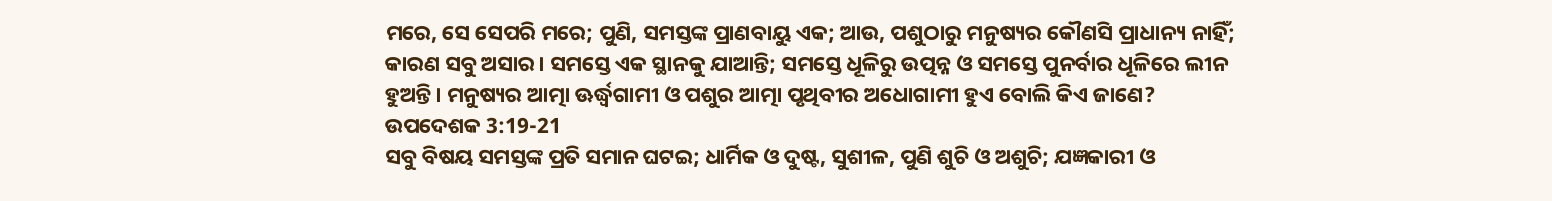ମରେ, ସେ ସେପରି ମରେ; ପୁଣି, ସମସ୍ତଙ୍କ ପ୍ରାଣବାୟୁ ଏକ; ଆଉ, ପଶୁଠାରୁ ମନୁଷ୍ୟର କୌଣସି ପ୍ରାଧାନ୍ୟ ନାହିଁ; କାରଣ ସବୁ ଅସାର। ସମସ୍ତେ ଏକ ସ୍ଥାନକୁ ଯାଆନ୍ତି; ସମସ୍ତେ ଧୂଳିରୁ ଉତ୍ପନ୍ନ ଓ ସମସ୍ତେ ପୁନର୍ବାର ଧୂଳିରେ ଲୀନ ହୁଅନ୍ତି। ମନୁଷ୍ୟର ଆତ୍ମା ଊର୍ଦ୍ଧ୍ୱଗାମୀ ଓ ପଶୁର ଆତ୍ମା ପୃଥିବୀର ଅଧୋଗାମୀ ହୁଏ ବୋଲି କିଏ ଜାଣେ?
ଉପଦେଶକ 3:19-21
ସବୁ ବିଷୟ ସମସ୍ତଙ୍କ ପ୍ରତି ସମାନ ଘଟଇ; ଧାର୍ମିକ ଓ ଦୁଷ୍ଟ, ସୁଶୀଳ, ପୁଣି ଶୁଚି ଓ ଅଶୁଚି; ଯଜ୍ଞକାରୀ ଓ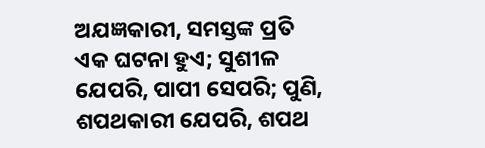ଅଯଜ୍ଞକାରୀ, ସମସ୍ତଙ୍କ ପ୍ରତି ଏକ ଘଟନା ହୁଏ; ସୁଶୀଳ ଯେପରି, ପାପୀ ସେପରି; ପୁଣି, ଶପଥକାରୀ ଯେପରି, ଶପଥ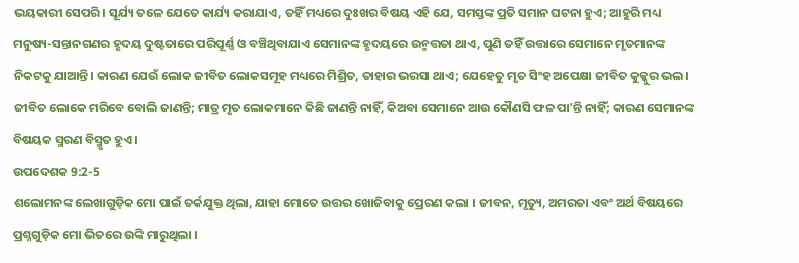ଭୟକାରୀ ସେପରି। ସୂର୍ଯ୍ୟ ତଳେ ଯେତେ କାର୍ଯ୍ୟ କରାଯାଏ, ତହିଁ ମଧ୍ୟରେ ଦୁଃଖର ବିଷୟ ଏହି ଯେ, ସମସ୍ତଙ୍କ ପ୍ରତି ସମାନ ଘଟନା ହୁଏ; ଆହୁରି ମଧ୍ୟ ମନୁଷ୍ୟ-ସନ୍ତାନଗଣର ହୃଦୟ ଦୁଷ୍ଟତାରେ ପରିପୂର୍ଣ୍ଣ ଓ ବଞ୍ଚିଥିବାଯାଏ ସେମାନଙ୍କ ହୃଦୟରେ ଉନ୍ମତ୍ତତା ଥାଏ, ପୁଣି ତହିଁ ଉତ୍ତାରେ ସେମାନେ ମୃତମାନଙ୍କ ନିକଟକୁ ଯାଆନ୍ତି। କାରଣ ଯେଉଁ ଲୋକ ଜୀବିତ ଲୋକସମୂହ ମଧ୍ୟରେ ମିଶ୍ରିତ, ତାହାର ଭରସା ଥାଏ; ଯେହେତୁ ମୃତ ସିଂହ ଅପେକ୍ଷା ଜୀବିତ କୁକ୍କୁର ଭଲ। ଜୀବିତ ଲୋକେ ମରିବେ ବୋଲି ଜାଣନ୍ତି; ମାତ୍ର ମୃତ ଲୋକମାନେ କିଛି ଜାଣନ୍ତି ନାହିଁ, କିଅବା ସେମାନେ ଆଉ କୌଣସି ଫଳ ପାʼନ୍ତି ନାହିଁ; କାରଣ ସେମାନଙ୍କ ବିଷୟକ ସ୍ମରଣ ବିସ୍ମୃତ ହୁଏ।
ଉପଦେଶକ 9:2-5
ଶଲୋମନଙ୍କ ଲେଖାଗୁଡ଼ିକ ମୋ ପାଇଁ ତର୍କଯୁକ୍ତ ଥିଲା, ଯାହା ମୋତେ ଉତ୍ତର ଖୋଜିବାକୁ ପ୍ରେରଣ କଲା । ଜୀବନ, ମୃତ୍ୟୁ, ଅମରତା ଏବଂ ଅର୍ଥ ବିଷୟରେ ପ୍ରଶ୍ନଗୁଡ଼ିକ ମୋ ଭିତରେ ଉଙ୍କି ମାରୁଥିଲା ।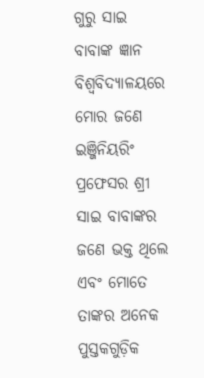ଗୁରୁ ସାଇ ବାବାଙ୍କ ଜ୍ଞାନ
ବିଶ୍ୱବିଦ୍ୟାଳୟରେ ମୋର ଜଣେ ଇଞ୍ଜିନିୟରିଂ ପ୍ରଫେସର ଶ୍ରୀ ସାଇ ବାବାଙ୍କର ଜଣେ ଭକ୍ତ ଥିଲେ ଏବଂ ମୋତେ ତାଙ୍କର ଅନେକ ପୁସ୍ତକଗୁଡ଼ିକ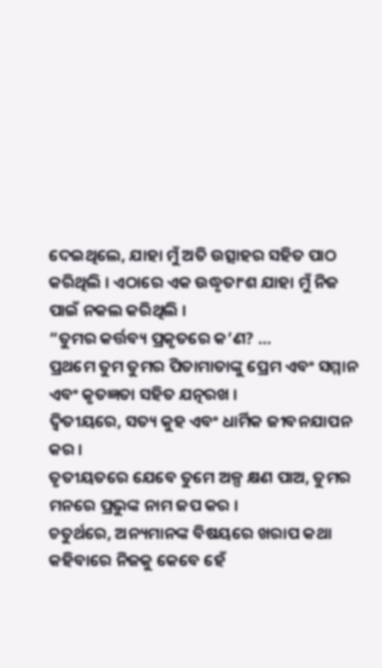ଦେଇଥିଲେ, ଯାହା ମୁଁ ଅତି ଉତ୍ସାହର ସହିତ ପାଠ କରିଥିଲି । ଏଠାରେ ଏକ ଉଦ୍ଧୃତାଂଶ ଯାହା ମୁଁ ନିଜ ପାଇଁ ନକଲ କରିଥିଲି ।
“ତୁମର କର୍ତ୍ତବ୍ୟ ପ୍ରକୃତରେ କ’ଣ? …
ପ୍ରଥମେ ତୁମ ତୁମର ପିତାମାତାଙ୍କୁ ପ୍ରେମ ଏବଂ ସମ୍ମାନ ଏବଂ କୃତଜ୍ଞତା ସହିତ ଯତ୍ନରଖ ।
ଦ୍ୱିତୀୟରେ, ସତ୍ୟ କୁହ ଏବଂ ଧାର୍ମିକ ଜୀବନଯାପନ କର ।
ତୃତୀୟତରେ ଯେବେ ତୁମେ ଅଳ୍ପ କ୍ଷଣ ପାଅ, ତୁମର ମନରେ ପ୍ରଭୁଙ୍କ ନାମ ଜପ କର ।
ଚତୁର୍ଥରେ, ଅନ୍ୟମାନଙ୍କ ବିଷୟରେ ଖରାପ କଥା କହିବାରେ ନିଜକୁ କେବେ ହେଁ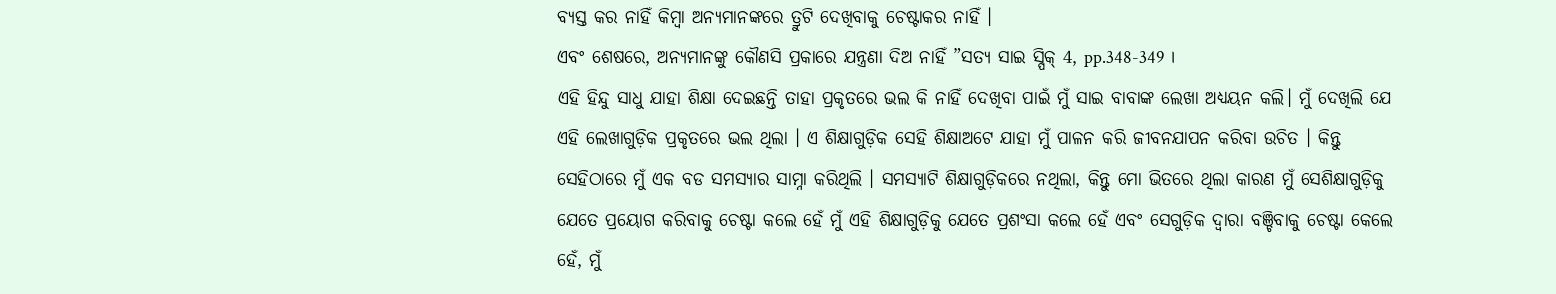ବ୍ୟସ୍ତ କର ନାହିଁ କିମ୍ବା ଅନ୍ୟମାନଙ୍କରେ ତ୍ରୁଟି ଦେଖିବାକୁ ଚେଷ୍ଟାକର ନାହିଁ ।
ଏବଂ ଶେଷରେ, ଅନ୍ୟମାନଙ୍କୁ କୌଣସି ପ୍ରକାରେ ଯନ୍ତ୍ରଣା ଦିଅ ନାହିଁ ”ସତ୍ୟ ସାଇ ସ୍ପିକ୍ 4, pp.348-349 ।
ଏହି ହିନ୍ଦୁ ସାଧୁ ଯାହା ଶିକ୍ଷା ଦେଇଛନ୍ତି ତାହା ପ୍ରକୃତରେ ଭଲ କି ନାହିଁ ଦେଖିବା ପାଇଁ ମୁଁ ସାଇ ବାବାଙ୍କ ଲେଖା ଅଧ୍ୟୟନ କଲି। ମୁଁ ଦେଖିଲି ଯେ ଏହି ଲେଖାଗୁଡ଼ିକ ପ୍ରକୃତରେ ଭଲ ଥିଲା । ଏ ଶିକ୍ଷାଗୁଡ଼ିକ ସେହି ଶିକ୍ଷାଅଟେ ଯାହା ମୁଁ ପାଳନ କରି ଜୀବନଯାପନ କରିବା ଉଚିତ । କିନ୍ତୁ ସେହିଠାରେ ମୁଁ ଏକ ବଡ ସମସ୍ୟାର ସାମ୍ନା କରିଥିଲି । ସମସ୍ୟାଟି ଶିକ୍ଷାଗୁଡ଼ିକରେ ନଥିଲା, କିନ୍ତୁ ମୋ ଭିତରେ ଥିଲା କାରଣ ମୁଁ ସେଶିକ୍ଷାଗୁଡ଼ିକୁ ଯେତେ ପ୍ରୟୋଗ କରିବାକୁ ଚେଷ୍ଟା କଲେ ହେଁ ମୁଁ ଏହି ଶିକ୍ଷାଗୁଡ଼ିକୁ ଯେତେ ପ୍ରଶଂସା କଲେ ହେଁ ଏବଂ ସେଗୁଡ଼ିକ ଦ୍ୱାରା ବଞ୍ଚିବାକୁ ଚେଷ୍ଟା କେଲେ ହେଁ, ମୁଁ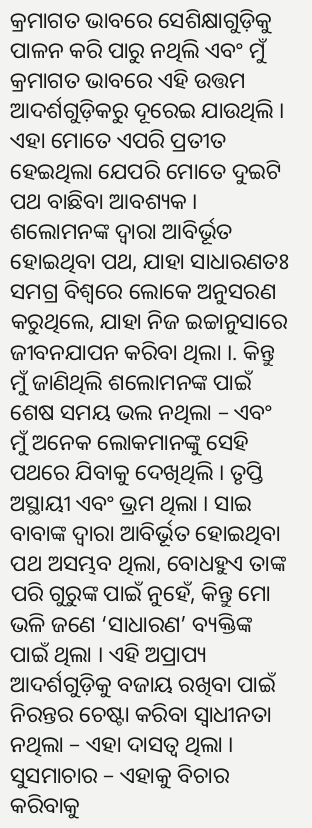କ୍ରମାଗତ ଭାବରେ ସେଶିକ୍ଷାଗୁଡ଼ିକୁ ପାଳନ କରି ପାରୁ ନଥିଲି ଏବଂ ମୁଁ କ୍ରମାଗତ ଭାବରେ ଏହି ଉତ୍ତମ ଆଦର୍ଶଗୁଡ଼ିକରୁ ଦୂରେଇ ଯାଉଥିଲି ।
ଏହା ମୋତେ ଏପରି ପ୍ରତୀତ ହେଇଥିଲା ଯେପରି ମୋତେ ଦୁଇଟି ପଥ ବାଛିବା ଆବଶ୍ୟକ । ଶଲୋମନଙ୍କ ଦ୍ଵାରା ଆବିର୍ଭୂତ ହୋଇଥିବା ପଥ, ଯାହା ସାଧାରଣତଃ ସମଗ୍ର ବିଶ୍ୱରେ ଲୋକେ ଅନୁସରଣ କରୁଥିଲେ, ଯାହା ନିଜ ଇଚ୍ଚାନୁସାରେ ଜୀବନଯାପନ କରିବା ଥିଲା ।. କିନ୍ତୁ ମୁଁ ଜାଣିଥିଲି ଶଲୋମନଙ୍କ ପାଇଁ ଶେଷ ସମୟ ଭଲ ନଥିଲା – ଏବଂ ମୁଁ ଅନେକ ଲୋକମାନଙ୍କୁ ସେହି ପଥରେ ଯିବାକୁ ଦେଖିଥିଲି । ତୃପ୍ତି ଅସ୍ଥାୟୀ ଏବଂ ଭ୍ରମ ଥିଲା । ସାଇ ବାବାଙ୍କ ଦ୍ୱାରା ଆବିର୍ଭୂତ ହୋଇଥିବା ପଥ ଅସମ୍ଭବ ଥିଲା, ବୋଧହୁଏ ତାଙ୍କ ପରି ଗୁରୁଙ୍କ ପାଇଁ ନୁହେଁ, କିନ୍ତୁ ମୋ ଭଳି ଜଣେ ‘ସାଧାରଣ’ ବ୍ୟକ୍ତିଙ୍କ ପାଇଁ ଥିଲା । ଏହି ଅପ୍ରାପ୍ୟ ଆଦର୍ଶଗୁଡ଼ିକୁ ବଜାୟ ରଖିବା ପାଇଁ ନିରନ୍ତର ଚେଷ୍ଟା କରିବା ସ୍ୱାଧୀନତା ନଥିଲା – ଏହା ଦାସତ୍ୱ ଥିଲା ।
ସୁସମାଚାର – ଏହାକୁ ବିଚାର କରିବାକୁ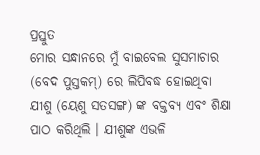ପ୍ରସ୍ତୁତ
ମୋର ସନ୍ଧାନରେ ମୁଁ ବାଇବେଲ ସୁସମାଚାର (ବେଦ ପୁସ୍ତକମ୍) ରେ ଲିପିବଦ୍ଧ ହୋଇଥିବା ଯୀଶୁ (ୟେଶୁ ସତସଙ୍ଗ) ଙ୍କ ବକ୍ତବ୍ୟ ଏବଂ ଶିକ୍ଷା ପାଠ କରିଥିଲି । ଯୀଶୁଙ୍କ ଏଭଳି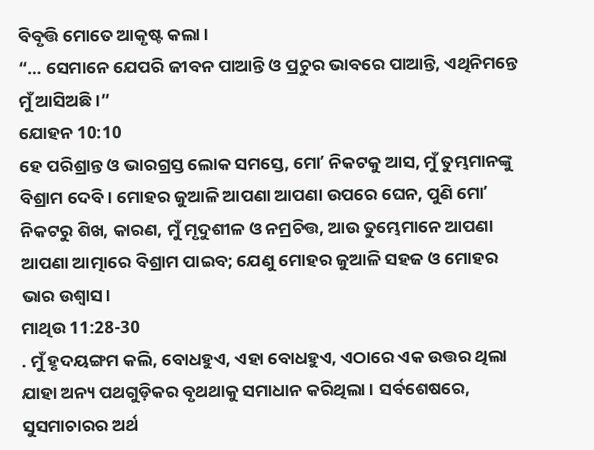ବିବୃତ୍ତି ମୋତେ ଆକୃଷ୍ଟ କଲା ।
“… ସେମାନେ ଯେପରି ଜୀବନ ପାଆନ୍ତି ଓ ପ୍ରଚୁର ଭାବରେ ପାଆନ୍ତି, ଏଥିନିମନ୍ତେ ମୁଁ ଆସିଅଛି।”
ଯୋହନ 10:10
ହେ ପରିଶ୍ରାନ୍ତ ଓ ଭାରଗ୍ରସ୍ତ ଲୋକ ସମସ୍ତେ, ମୋʼ ନିକଟକୁ ଆସ, ମୁଁ ତୁମ୍ଭମାନଙ୍କୁ ବିଶ୍ରାମ ଦେବି। ମୋହର ଜୁଆଳି ଆପଣା ଆପଣା ଉପରେ ଘେନ, ପୁଣି ମୋʼ ନିକଟରୁ ଶିଖ, କାରଣ, ମୁଁ ମୃଦୁଶୀଳ ଓ ନମ୍ରଚିତ୍ତ, ଆଉ ତୁମ୍ଭେମାନେ ଆପଣା ଆପଣା ଆତ୍ମାରେ ବିଶ୍ରାମ ପାଇବ; ଯେଣୁ ମୋହର ଜୁଆଳି ସହଜ ଓ ମୋହର ଭାର ଉଶ୍ଵାସ।
ମାଥିଉ 11:28-30
. ମୁଁ ହୃଦୟଙ୍ଗମ କଲି, ବୋଧହୁଏ, ଏହା ବୋଧହୁଏ, ଏଠାରେ ଏକ ଉତ୍ତର ଥିଲା ଯାହା ଅନ୍ୟ ପଥଗୁଡ଼ିକର ବୃଥଥାକୁ ସମାଧାନ କରିଥିଲା । ସର୍ବଶେଷରେ, ସୁସମାଚାରର ଅର୍ଥ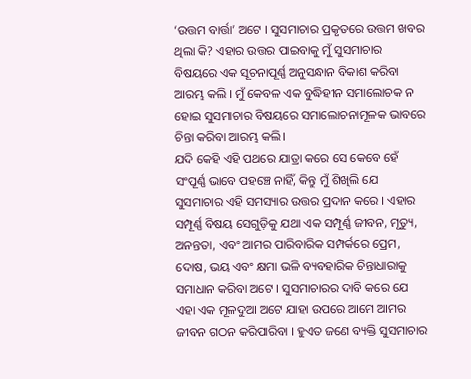‘ଉତ୍ତମ ବାର୍ତ୍ତା’ ଅଟେ । ସୁସମାଚାର ପ୍ରକୃତରେ ଉତ୍ତମ ଖବର ଥିଲା କି? ଏହାର ଉତ୍ତର ପାଇବାକୁ ମୁଁ ସୁସମାଚାର ବିଷୟରେ ଏକ ସୂଚନାପୂର୍ଣ୍ଣ ଅନୁସନ୍ଧାନ ବିକାଶ କରିବା ଆରମ୍ଭ କଲି । ମୁଁ କେବଳ ଏକ ବୁଦ୍ଧିହୀନ ସମାଲୋଚକ ନ ହୋଇ ସୁସମାଚାର ବିଷୟରେ ସମାଲୋଚନାମୂଳକ ଭାବରେ ଚିନ୍ତା କରିବା ଆରମ୍ଭ କଲି।
ଯଦି କେହି ଏହି ପଥରେ ଯାତ୍ରା କରେ ସେ କେବେ ହେଁ ସଂପୂର୍ଣ୍ଣ ଭାବେ ପହଞ୍ଚେ ନାହିଁ, କିନ୍ତୁ ମୁଁ ଶିଖିଲି ଯେ ସୁସମାଚାର ଏହି ସମସ୍ୟାର ଉତ୍ତର ପ୍ରଦାନ କରେ । ଏହାର ସମ୍ପୂର୍ଣ୍ଣ ବିଷୟ ସେଗୁଡ଼ିକୁ ଯଥା ଏକ ସମ୍ପୂର୍ଣ୍ଣ ଜୀବନ, ମୃତ୍ୟୁ, ଅନନ୍ତତା, ଏବଂ ଆମର ପାରିବାରିକ ସମ୍ପର୍କରେ ପ୍ରେମ, ଦୋଷ, ଭୟ ଏବଂ କ୍ଷମା ଭଳି ବ୍ୟବହାରିକ ଚିନ୍ତାଧାରାକୁ ସମାଧାନ କରିବା ଅଟେ । ସୁସମାଚାରର ଦାବି କରେ ଯେ ଏହା ଏକ ମୂଳଦୁଆ ଅଟେ ଯାହା ଉପରେ ଆମେ ଆମର ଜୀବନ ଗଠନ କରିପାରିବା । ହୁଏତ ଜଣେ ବ୍ୟକ୍ତି ସୁସମାଚାର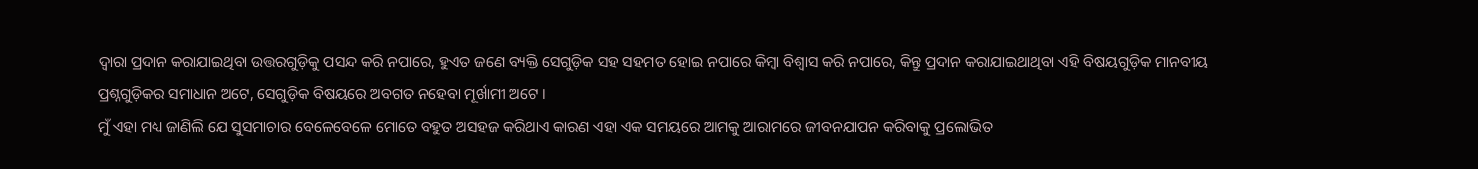ଦ୍ଵାରା ପ୍ରଦାନ କରାଯାଇଥିବା ଉତ୍ତରଗୁଡ଼ିକୁ ପସନ୍ଦ କରି ନପାରେ, ହୁଏତ ଜଣେ ବ୍ୟକ୍ତି ସେଗୁଡ଼ିକ ସହ ସହମତ ହୋଇ ନପାରେ କିମ୍ବା ବିଶ୍ଵାସ କରି ନପାରେ, କିନ୍ତୁ ପ୍ରଦାନ କରାଯାଇଥାଥିବା ଏହି ବିଷୟଗୁଡ଼ିକ ମାନବୀୟ ପ୍ରଶ୍ନଗୁଡ଼ିକର ସମାଧାନ ଅଟେ, ସେଗୁଡ଼ିକ ବିଷୟରେ ଅବଗତ ନହେବା ମୂର୍ଖାମୀ ଅଟେ ।
ମୁଁ ଏହା ମଧ୍ୟ ଜାଣିଲି ଯେ ସୁସମାଚାର ବେଳେବେଳେ ମୋତେ ବହୁତ ଅସହଜ କରିଥାଏ କାରଣ ଏହା ଏକ ସମୟରେ ଆମକୁ ଆରାମରେ ଜୀବନଯାପନ କରିବାକୁ ପ୍ରଲୋଭିତ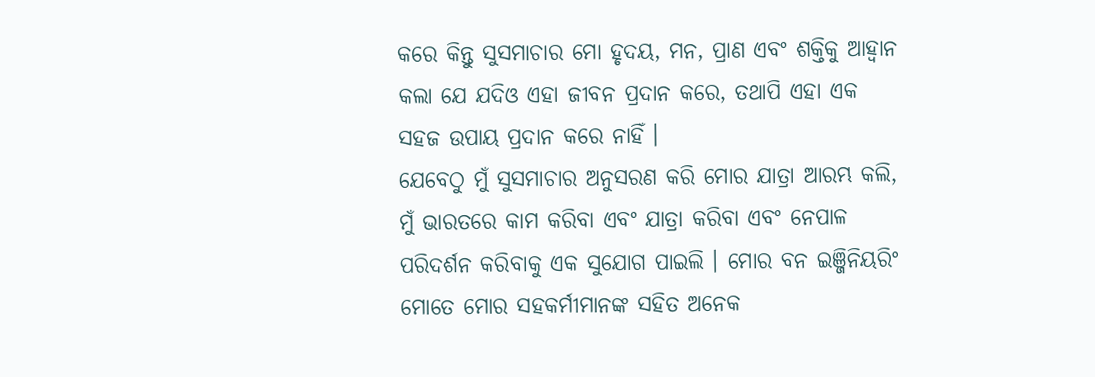କରେ କିନ୍ତୁ ସୁସମାଚାର ମୋ ହୃଦୟ, ମନ, ପ୍ରାଣ ଏବଂ ଶକ୍ତିକୁ ଆହ୍ୱାନ କଲା ଯେ ଯଦିଓ ଏହା ଜୀବନ ପ୍ରଦାନ କରେ, ତଥାପି ଏହା ଏକ ସହଜ ଉପାୟ ପ୍ରଦାନ କରେ ନାହିଁ ।
ଯେବେଠୁ ମୁଁ ସୁସମାଚାର ଅନୁସରଣ କରି ମୋର ଯାତ୍ରା ଆରମ୍ଭ କଲି, ମୁଁ ଭାରତରେ କାମ କରିବା ଏବଂ ଯାତ୍ରା କରିବା ଏବଂ ନେପାଳ ପରିଦର୍ଶନ କରିବାକୁ ଏକ ସୁଯୋଗ ପାଇଲି । ମୋର ବନ ଇଞ୍ଜିନିୟରିଂ ମୋତେ ମୋର ସହକର୍ମୀମାନଙ୍କ ସହିତ ଅନେକ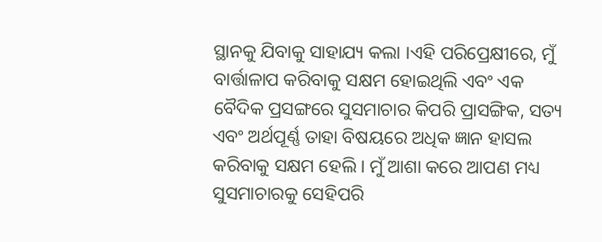ସ୍ଥାନକୁ ଯିବାକୁ ସାହାଯ୍ୟ କଲା ।ଏହି ପରିପ୍ରେକ୍ଷୀରେ, ମୁଁ ବାର୍ତ୍ତାଳାପ କରିବାକୁ ସକ୍ଷମ ହୋଇଥିଲି ଏବଂ ଏକ ବୈଦିକ ପ୍ରସଙ୍ଗରେ ସୁସମାଚାର କିପରି ପ୍ରାସଙ୍ଗିକ, ସତ୍ୟ ଏବଂ ଅର୍ଥପୂର୍ଣ୍ଣ ତାହା ବିଷୟରେ ଅଧିକ ଜ୍ଞାନ ହାସଲ କରିବାକୁ ସକ୍ଷମ ହେଲି । ମୁଁ ଆଶା କରେ ଆପଣ ମଧ୍ୟ ସୁସମାଚାରକୁ ସେହିପରି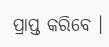ପ୍ରାପ୍ତ କରିବେ ।